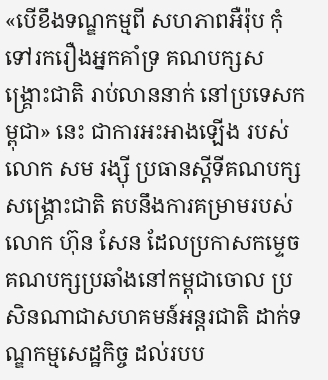«បើខឹងទណ្ឌកម្មពី សហភាពអឺរ៉ុប កុំទៅរករឿងអ្នកគាំទ្រ គណបក្សសង្គ្រោះជាតិ រាប់លាននាក់ នៅប្រទេសកម្ពុជា» នេះ ជាការអះអាងឡើង របស់លោក សម រង្ស៊ី ប្រធានស្ដីទីគណបក្សសង្គ្រោះជាតិ តបនឹងការគម្រាមរបស់លោក ហ៊ុន សែន ដែលប្រកាសកម្ទេច គណបក្សប្រឆាំងនៅកម្ពុជាចោល ប្រសិនណាជាសហគមន៍អន្តរជាតិ ដាក់ទណ្ឌកម្មសេដ្ឋកិច្ច ដល់របប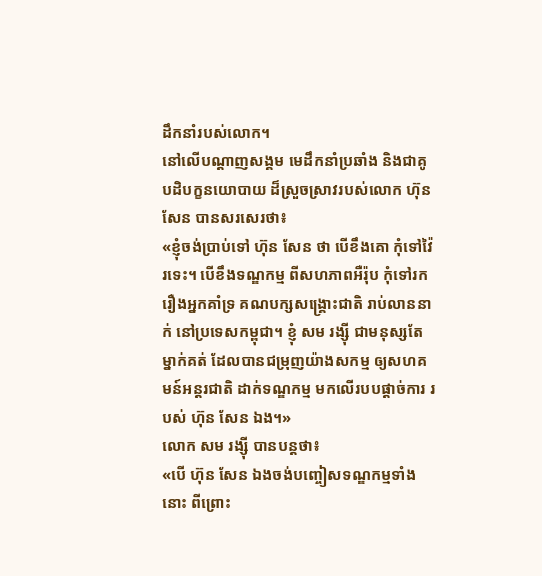ដឹកនាំរបស់លោក។
នៅលើបណ្ដាញសង្គម មេដឹកនាំប្រឆាំង និងជាគូបដិបក្ខនយោបាយ ដ៏ស្រួចស្រាវរបស់លោក ហ៊ុន សែន បានសរសេរថា៖
«ខ្ញុំចង់ប្រាប់ទៅ ហ៊ុន សែន ថា បើខឹងគោ កុំទៅវ៉ៃរទេះ។ បើខឹងទណ្ឌកម្ម ពីសហភាពអឺរ៉ុប កុំទៅរករឿងអ្នកគាំទ្រ គណបក្សសង្គ្រោះជាតិ រាប់លាននាក់ នៅប្រទេសកម្ពុជា។ ខ្ញុំ សម រង្ស៊ី ជាមនុស្សតែម្នាក់គត់ ដែលបានជម្រុញយ៉ាងសកម្ម ឲ្យសហគមន៍អន្តរជាតិ ដាក់ទណ្ឌកម្ម មកលើរបបផ្តាច់ការ របស់ ហ៊ុន សែន ឯង។»
លោក សម រង្ស៊ី បានបន្តថា៖
«បើ ហ៊ុន សែន ឯងចង់បញ្ចៀសទណ្ឌកម្មទាំងនោះ ពីព្រោះ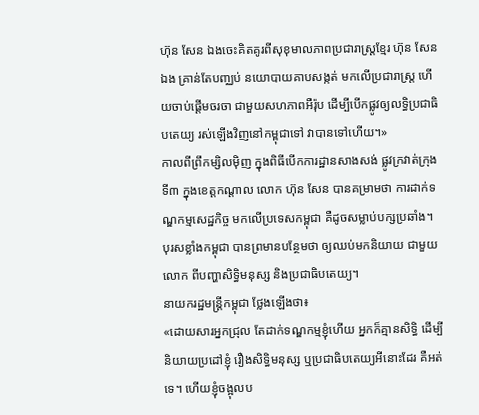ហ៊ុន សែន ឯងចេះគិតគូរពីសុខុមាលភាពប្រជារាស្ត្រខ្មែរ ហ៊ុន សែន ឯង គ្រាន់តែបញ្ឈប់ នយោបាយគាបសង្កត់ មកលើប្រជារាស្ត្រ ហើយចាប់ផ្តើមចរចា ជាមួយសហភាពអឺរ៉ុប ដើម្បីបើកផ្លូវឲ្យលទ្ធិប្រជាធិបតេយ្យ រស់ឡើងវិញនៅកម្ពុជាទៅ វាបានទៅហើយ។»
កាលពីព្រឹកម្សិលម៉ិញ ក្នុងពិធីបើកការដ្ឋានសាងសង់ ផ្លូវក្រវាត់ក្រុងទី៣ ក្នុងខេត្តកណ្ដាល លោក ហ៊ុន សែន បានគម្រាមថា ការដាក់ទណ្ឌកម្មសេដ្ឋកិច្ច មកលើប្រទេសកម្ពុជា គឺដូចសម្លាប់បក្សប្រឆាំង។ បុរសខ្លាំងកម្ពុជា បានព្រមានបន្ថែមថា ឲ្យឈប់មកនិយាយ ជាមួយលោក ពីបញ្ហាសិទ្ធិមនុស្ស និងប្រជាធិបតេយ្យ។
នាយករដ្ឋមន្ត្រីកម្ពុជា ថ្លែងឡើងថា៖
«ដោយសារអ្នកជ្រុល តែដាក់ទណ្ឌកម្មខ្ញុំហើយ អ្នកក៏គ្មានសិទ្ធិ ដើម្បីនិយាយប្រដៅខ្ញុំ រឿងសិទ្ធិមនុស្ស ឬប្រជាធិបតេយ្យអីនោះដែរ គឺអត់ទេ។ ហើយខ្ញុំចង្អុលប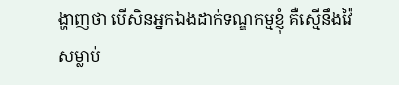ង្ហាញថា បើសិនអ្នកឯងដាក់ទណ្ឌកម្មខ្ញុំ គឺស្មើនឹងវ៉ៃសម្លាប់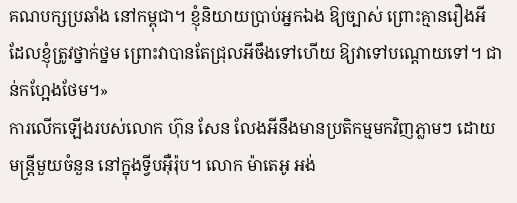គណបក្សប្រឆាំង នៅកម្ពុជា។ ខ្ញុំនិយាយប្រាប់អ្នកឯង ឱ្យច្បាស់ ព្រោះគ្មានរឿងអី ដែលខ្ញុំត្រូវថ្នាក់ថ្នម ព្រោះវាបានតែជ្រុលអីចឹងទៅហើយ ឱ្យវាទៅបណ្តោយទៅ។ ជាន់កហ្អែងថែម។»
ការលើកឡើងរបស់លោក ហ៊ុន សែន លែងអីនឹងមានប្រតិកម្មមកវិញភ្លាមៗ ដោយមន្ត្រីមួយចំនួន នៅក្នុងទ្វីបអ៊ឺរ៉ុប។ លោក ម៉ាតេអូ អង់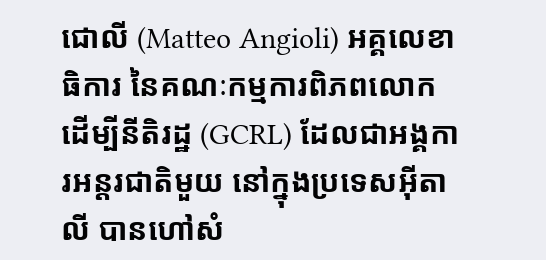ជោលី (Matteo Angioli) អគ្គលេខាធិការ នៃគណៈកម្មការពិភពលោក ដើម្បីនីតិរដ្ឋ (GCRL) ដែលជាអង្គការអន្តរជាតិមួយ នៅក្នុងប្រទេសអ៊ីតាលី បានហៅសំ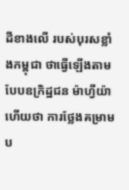ដីខាងលើ របស់បុរសខ្លាំងកម្ពុជា ថាធ្វើឡើងតាមបែបឧក្រិដ្ឋជន ម៉ាហ្វីយ៉ា ហើយថា ការថ្លែងគម្រាមប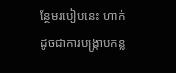ន្ថែមរបៀបនេះ ហាក់ដូចជាការបង្ក្រាបកន្ល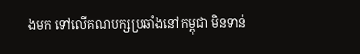ងមក ទៅលើគណបក្សប្រឆាំងនៅកម្ពុជា មិនទាន់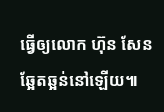ធ្វើឲ្យលោក ហ៊ុន សែន ឆ្អែតឆ្អន់នៅឡើយ៕